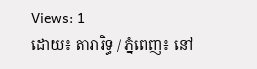Views: 1
ដោយ៖ តារារិទ្ធ / ភ្នំពេញ៖ នៅ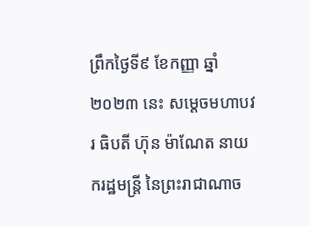ព្រឹកថ្ងៃទី៩ ខែកញ្ញា ឆ្នាំ២០២៣ នេះ សម្តេចមហាបវរ ធិបតី ហ៊ុន ម៉ាណែត នាយករដ្ឋមន្ត្រី នៃព្រះរាជាណាច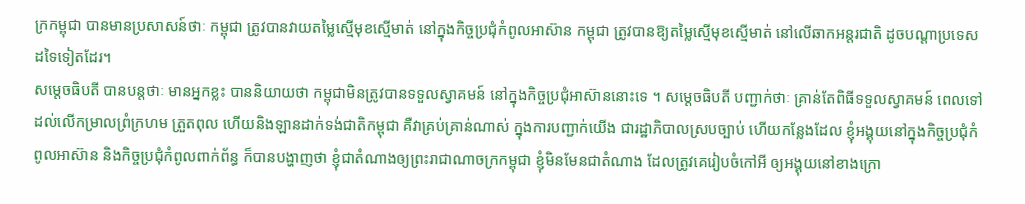ក្រកម្ពុជា បានមានប្រសាសន៍ថាៈ កម្ពុជា ត្រូវបានវាយតម្លៃស្មើមុខស្មើមាត់ នៅក្នុងកិច្ចប្រជុំកំពូលអាស៊ាន កម្ពុជា ត្រូវបានឱ្យតម្លៃស្មើមុខស្មើមាត់ នៅលើឆាកអន្តរជាតិ ដូចបណ្តាប្រទេសដទៃទៀតដែរ។
សម្តេចធិបតី បានបន្តថាៈ មានអ្នកខ្លះ បាននិយាយថា កម្ពុជាមិនត្រូវបានទទួលស្វាគមន៍ នៅក្នុងកិច្ចប្រជុំអាស៊ាននោះទេ ។ សម្ដេចធិបតី បញ្ជាក់ថាៈ គ្រាន់តែពិធីទទួលស្វាគមន៍ ពេលទៅដល់លើកម្រាលព្រំក្រហម ត្រួតពុល ហើយនិងឡានដាក់ទង់ជាតិកម្ពុជា គឺវាគ្រប់គ្រាន់ណាស់ ក្នុងការបញ្ជាក់យើង ជារដ្ឋាភិបាលស្របច្បាប់ ហើយកន្លែងដែល ខ្ញុំអង្គុយនៅក្នុងកិច្ចប្រជុំកំពូលអាស៊ាន និងកិច្ចប្រជុំកំពូលពាក់ព័ន្ធ ក៏បានបង្ហាញថា ខ្ញុំជាតំណាងឲ្យព្រះរាជាណាចក្រកម្ពុជា ខ្ញុំមិនមែនជាតំណាង ដែលត្រូវគេរៀបចំកៅអី ឲ្យអង្គុយនៅខាងក្រោ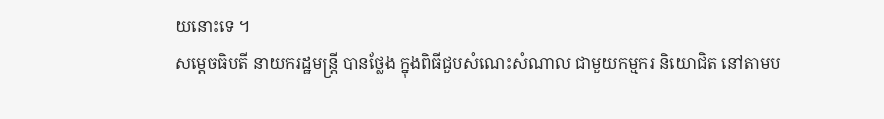យនោះទេ ។
សម្តេចធិបតី នាយករដ្ឋមន្ត្រី បានថ្លែង ក្នុងពិធីជួបសំណេះសំណាល ជាមួយកម្មករ និយោជិត នៅតាមប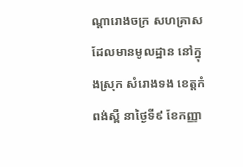ណ្តារោងចក្រ សហគ្រាស ដែលមានមូលដ្ឋាន នៅក្នុងស្រុក សំរោងទង ខេត្តកំពង់ស្ពឺ នាថ្ងៃទី៩ ខែកញ្ញា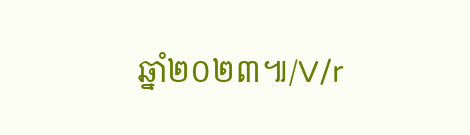ឆ្នាំ២០២៣៕/V/r